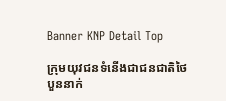Banner KNP Detail Top

ក្រុមយុវជនទំនើងជាជនជាតិថៃ បួននាក់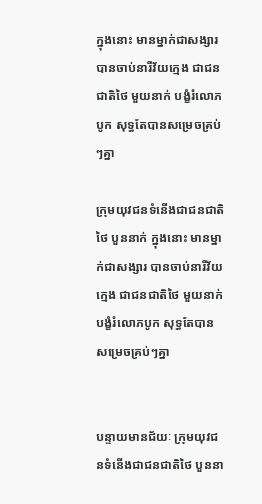ក្នុងនោះ មានម្នាក់ជាសង្សារ បានចាប់នារីវ័យក្មេង ជាជនជាតិថៃ មួយនាក់ បង្ខំរំលោភបូក សុទ្ធតែបានសម្រេចគ្រប់ៗគ្នា

ក្រុមយុវជនទំនើងជាជនជាតិថៃ បួននាក់ ក្នុងនោះ មានម្នាក់ជាសង្សារ បានចាប់នារីវ័យក្មេង ជាជនជាតិថៃ មួយនាក់ បង្ខំរំលោភបូក សុទ្ធតែបានសម្រេចគ្រប់ៗគ្នា


បន្ទាយមានជ័យៈ ក្រុមយុវជនទំនើងជាជនជាតិថៃ បួននា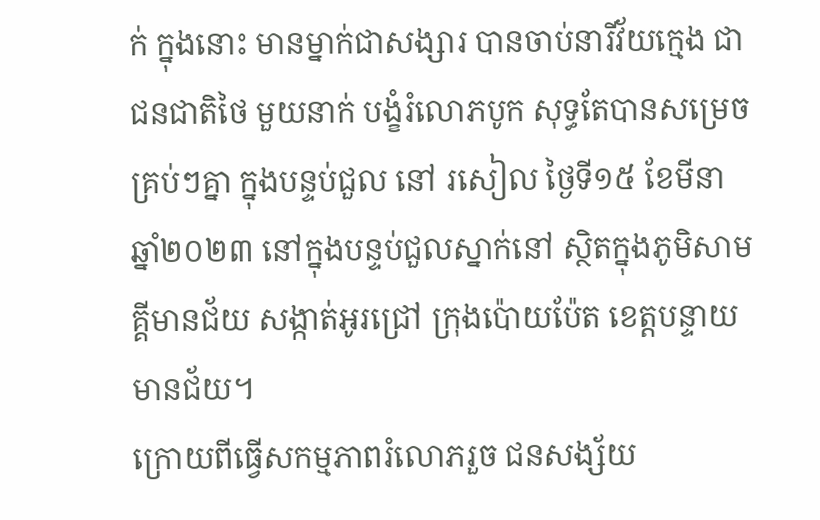ក់ ក្នុងនោះ មានម្នាក់ជាសង្សារ បានចាប់នារីវ័យក្មេង ជាជនជាតិថៃ មួយនាក់ បង្ខំរំលោភបូក សុទ្ធតែបានសម្រេចគ្រប់ៗគ្នា ក្នុងបន្ទប់ជួល នៅ រសៀល ថ្ងៃទី១៥ ខែមីនា ឆ្នាំ២០២៣ នៅក្នុងបន្ទប់ជួលស្នាក់នៅ ស្ថិតក្នុងភូមិសាមគ្គីមានជ័យ សង្កាត់អូរជ្រៅ ក្រុងប៉ោយប៉ែត ខេត្តបន្ទាយមានជ័យ។
ក្រោយពីធ្វើសកម្មភាពរំលោភរួច ជនសង្ស័យ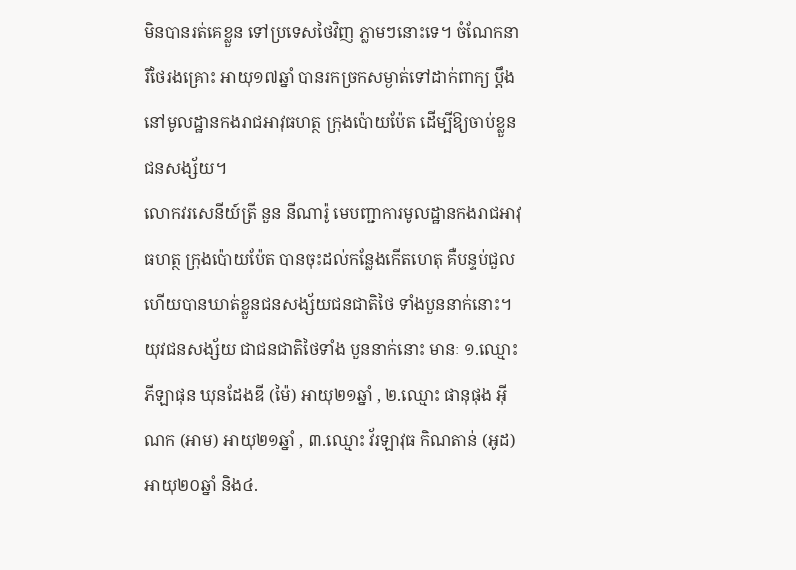មិនបានរត់គេខ្លួន ទៅប្រទេសថៃវិញ ភ្លាមៗនោះទេ។ ចំណែកនារីថៃរងគ្រោះ អាយុ១៧ឆ្នាំ បានរកច្រកសម្ងាត់ទៅដាក់ពាក្យ ប្តឹង នៅមូលដ្ឋានកងរាជអាវុធហត្ថ ក្រុងប៉ោយប៉ែត ដើម្បីឱ្យចាប់ខ្លួនជនសង្ស័យ។
លោកវរសេនីយ៍ត្រី នួន នីណារ៉ូ មេបញ្ជាការមូលដ្ឋានកងរាជអាវុធហត្ថ ក្រុងប៉ោយប៉ែត បានចុះដល់កន្លែងកើតហេតុ គឺបន្ទប់ជួល ហើយបានឃាត់ខ្លួនជនសង្ស័យជនជាតិថៃ ទាំងបួននាក់នោះ។
យុវជនសង្ស័យ ជាជនជាតិថៃទាំង បួននាក់នោះ មានៈ ១.ឈ្មោះ ភីឡាផុន ឃុនដែងឌី (ម៉ៃ) អាយុ២១ឆ្នាំ , ២.ឈ្មោះ ផានុផុង អុីណក (អាម) អាយុ២១ឆ្នាំ , ៣.ឈ្មោះ វ័រឡាវុធ កិណតាន់ (អូដ) អាយុ២០ឆ្នាំ និង៤.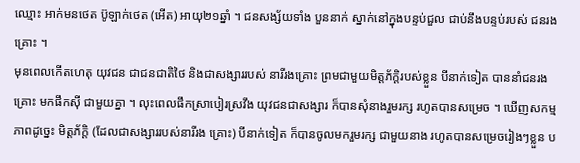ឈ្មោះ អាក់មនថេត ប៊ូឡាក់ថេត (អើត) អាយុ២១ឆ្នាំ ។ ជនសង្ស័យទាំង បួននាក់ ស្នាក់នៅក្នុងបន្ទប់ជួល ជាប់នឹងបន្ទប់របស់ ជនរងគ្រោះ ។
មុនពេលកើតហេតុ យុវជន ជាជនជាតិថៃ និងជាសង្សាររបស់ នារីរងគ្រោះ ព្រមជាមួយមិត្តភ័ក្តិរបស់ខ្លួន បីនាក់ទៀត បាននាំជនរងគ្រោះ មកផឹកស៊ី ជាមួយគ្នា ។ លុះពេលផឹកស្រាបៀរស្រវឹង យុវជនជាសង្សារ ក៏បានសុំនាងរួមរក្ស រហូតបានសម្រេច ។ ឃើញសកម្មភាពដូច្នេះ មិត្តភ័ក្តិ (ដែលជាសង្សាររបស់នារីរង គ្រោះ) បីនាក់ទៀត ក៏បានចូលមករួមរក្ស ជាមួយនាង រហូតបានសម្រេចរៀងៗខ្លួន ប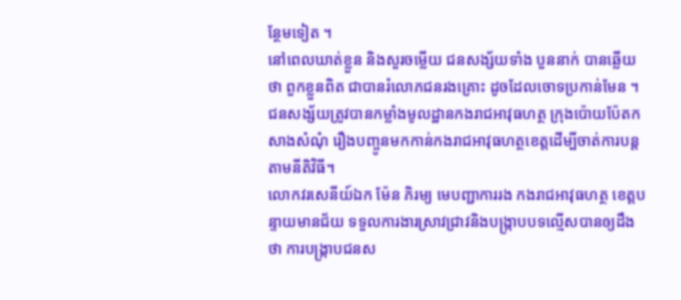ន្ថែមទៀត ។
នៅពេលឃាត់ខ្លួន និងសួរចម្លើយ ជនសង្ស័យទាំង បួននាក់ បានឆ្លេីយថា ពួកខ្លួនពិត ជាបានរំលោភជនរងគ្រោះ ដូចដែលចោទប្រកាន់មែន ។
ជនសង្ស័យត្រូវបានកម្លាំងមូលដ្ឋានកងរាជអាវុធហត្ថ ក្រុងប៉ោយប៉ែតកសាងសំណុំ រឿងបញ្ចូនមកកាន់កងរាជអាវុធហត្ថខេត្តដើម្បីចាត់ការបន្តតាមនីតិវិធី។
លោកវរសេនីយ៍ឯក ម៉ែន ភិរម្យ មេបញ្ជាការរង កងរាជអាវុធហត្ថ ខេត្តបន្ទាយមានជ័យ ទទួលការងារស្រាវជ្រាវនិងបង្ក្រាបបទល្មេីសបានឲ្យដឹងថា ការបង្ក្រាបជនស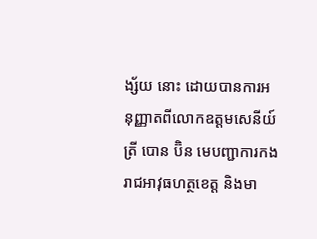ង្ស័យ នោះ ដោយបានការអនុញ្ញាតពីលោកឧត្តមសេនីយ៍ត្រី បោន ប៊ិន មេបញ្ជាការកងរាជអាវុធហត្ថខេត្ត និងមា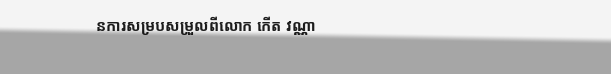នការសម្របសម្រួលពីលោក កើត វណ្ណា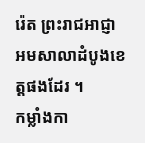រ៉េត ព្រះរាជអាជ្ញា អមសាលាដំបូងខេត្តផងដែរ ។
កម្លាំងកា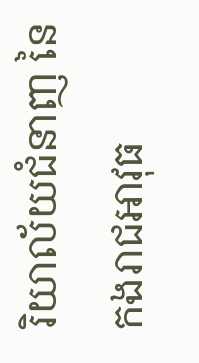រិយាល័យជំនាញ នៃកងរាជអាវុធ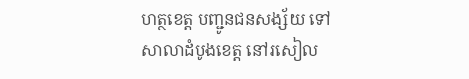ហត្ថខេត្ត បញ្ជូនជនសង្ស័យ ទៅសាលាដំបូងខេត្ត នៅរសៀល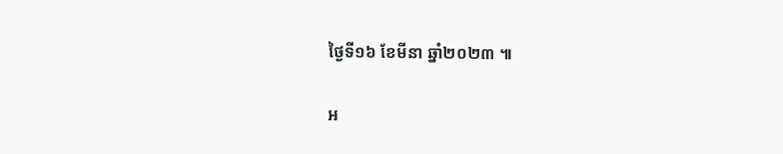ថ្ងៃទី១៦ ខែមីនា ឆ្នាំ២០២៣ ៕

អ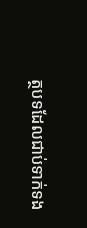ត្ថបទដែលជាប់ទាក់ទង